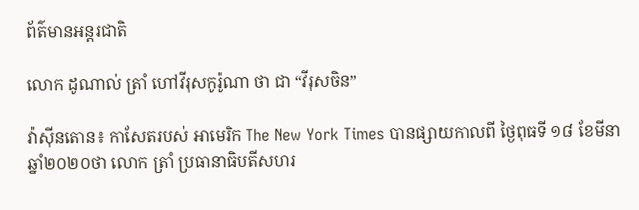ព័ត៌មានអន្តរជាតិ

លោក ដូណាល់ ត្រាំ ហៅវីរុសកូរ៉ូណា ថា ជា “វីរុសចិន”

វ៉ាស៊ីនតោន៖ កាសែតរបស់ អាមេរិក The New York Times បានផ្សាយកាលពី ថ្ងៃពុធទី ១៨ ខែមីនា ឆ្នាំ២០២០ថា លោក ត្រាំ ប្រធានាធិបតីសហរ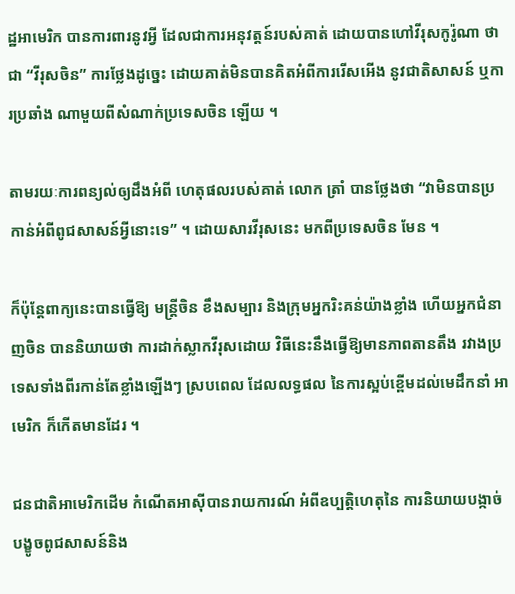ដ្ឋអាមេរិក បានការពារនូវអ្វី ដែលជាការអនុវត្តន៍របស់គាត់ ដោយបានហៅវីរុសកូរ៉ូណា ថា ជា “វីរុសចិន” ការថ្លែងដូច្នេះ ដោយគាត់មិនបានគិតអំពីការរើសអើង នូវជាតិសាសន៍ ឬការប្រឆាំង ណាមួយពីសំណាក់ប្រទេសចិន ឡើយ ។

តាមរយៈការពន្យល់ឲ្យដឹងអំពី ហេតុផលរបស់គាត់ លោក ត្រាំ បានថ្លែងថា “វាមិនបានប្រកាន់អំពីពូជសាសន៍អ្វីនោះទេ” ។ ដោយសារវីរុសនេះ មកពីប្រទេសចិន មែន ។

ក៏ប៉ុន្តែពាក្យនេះបានធ្វើឱ្យ មន្រ្តីចិន ខឹងសម្បារ និងក្រុមអ្នករិះគន់យ៉ាងខ្លាំង ហើយអ្នកជំនាញចិន បាននិយាយថា ការដាក់ស្លាកវីរុសដោយ វិធីនេះនឹងធ្វើឱ្យមានភាពតានតឹង រវាងប្រទេសទាំងពីរកាន់តែខ្លាំងឡើងៗ ស្របពេល ដែលលទ្ធផល នៃការស្អប់ខ្ពើមដល់មេដឹកនាំ អាមេរិក ក៏កើតមានដែរ ។

ជនជាតិអាមេរិកដើម កំណើតអាស៊ីបានរាយការណ៍ អំពីឧប្បត្តិហេតុនៃ ការនិយាយបង្កាច់បង្ខូចពូជសាសន៍និង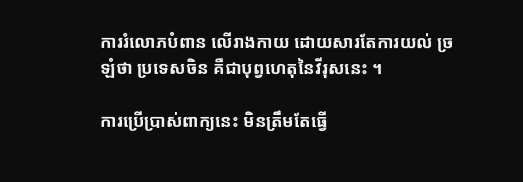ការរំលោភបំពាន លើរាងកាយ ដោយសារតែការយល់ ច្រឡំថា ប្រទេសចិន គឺជាបុព្វហេតុនៃវីរុសនេះ ។

ការប្រើប្រាស់ពាក្យនេះ មិនត្រឹមតែធ្វើ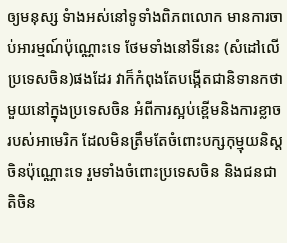ឲ្យមនុស្ស ទំាងអស់នៅទូទាំងពិភពលោក មានការចាប់អារម្មណ៍ប៉ុណ្ណោះទេ ថែមទាំងនៅទីនេះ (សំដៅលើប្រទេសចិន)ផងដែរ វាក៏កំពុងតែបង្កើតជានិទានកថាមួយនៅក្នុងប្រទេសចិន អំពីការស្អប់ខ្ពើមនិងការខ្លាចរបស់អាមេរិក ដែលមិនត្រឹមតែចំពោះបក្សកុម្មុយនិស្តចិនប៉ុណ្ណោះទេ រួមទាំងចំពោះប្រទេសចិន និងជនជាតិចិន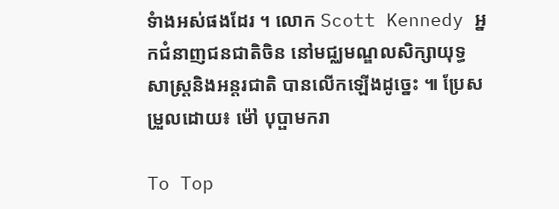ទំាងអស់ផងដែរ ។ លោក Scott Kennedy អ្នកជំនាញជនជាតិចិន នៅមជ្ឈមណ្ឌលសិក្សាយុទ្ធសាស្ត្រនិងអន្តរជាតិ បានលើកឡើងដូច្នេះ ៕ ប្រែសម្រួលដោយ៖ ម៉ៅ បុប្ផាមករា

To Top